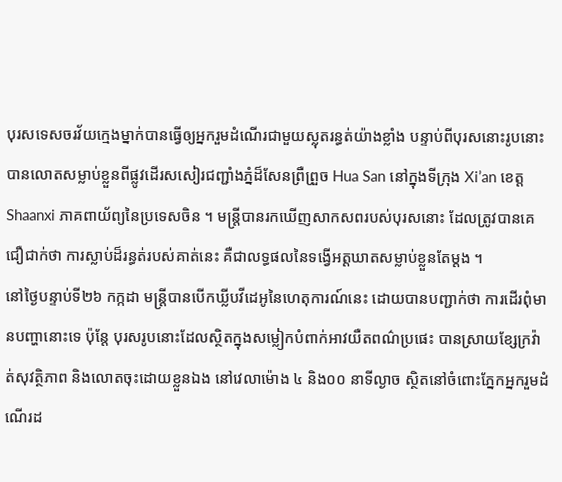បុរសទេសចរវ័យក្មេងម្នាក់បានធ្វើឲ្យអ្នករួមដំណើរជាមួយស្លុតរន្ធត់យ៉ាងខ្លាំង បន្ទាប់ពីបុរសនោះរូបនោះ បានលោតសម្លាប់ខ្លួនពីផ្លូវដើរសសៀរជញ្ជាំងភ្នំដ៏សែនព្រឺព្រួច Hua San នៅក្នុងទីក្រុង Xi’an ខេត្ត Shaanxi ភាគពាយ័ព្យនៃប្រទេសចិន ។ មន្ត្រីបានរកឃើញសាកសពរបស់បុរសនោះ ដែលត្រូវបានគេជឿជាក់ថា ការស្លាប់ដ៏រន្ធត់របស់គាត់នេះ គឺជាលទ្ធផលនៃទង្វើអត្តឃាតសម្លាប់ខ្លួនតែម្តង ។
នៅថ្ងៃបន្ទាប់ទី២៦ កក្កដា មន្ត្រីបានបើកឃ្លីបវីដេអូនៃហេតុការណ៍នេះ ដោយបានបញ្ជាក់ថា ការដើរពុំមានបញ្ហានោះទេ ប៉ុន្តែ បុរសរូបនោះដែលស្ថិតក្នុងសម្លៀកបំពាក់អាវយឺតពណ៌ប្រផេះ បានស្រាយខ្សែក្រវ៉ាត់សុវត្ថិភាព និងលោតចុះដោយខ្លួនឯង នៅវេលាម៉ោង ៤ និង០០ នាទីល្ងាច ស្ថិតនៅចំពោះភ្នែកអ្នករួមដំណើរដ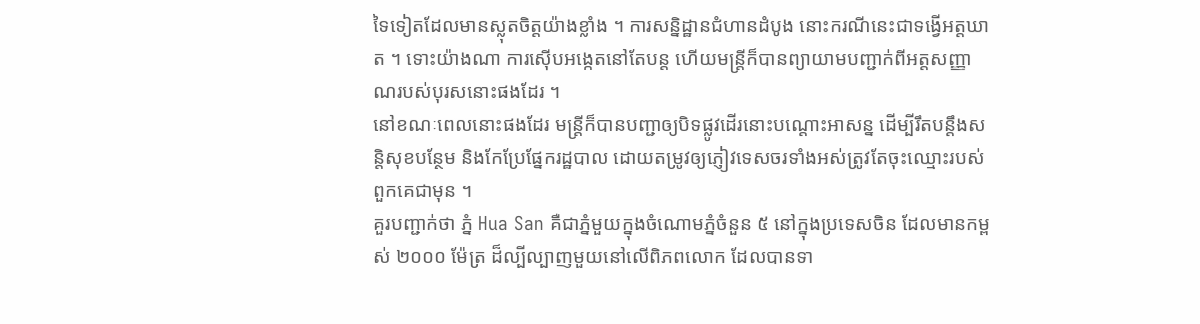ទៃទៀតដែលមានស្លុតចិត្តយ៉ាងខ្លាំង ។ ការសន្និដ្ឋានជំហានដំបូង នោះករណីនេះជាទង្វើអត្តឃាត ។ ទោះយ៉ាងណា ការស៊ើបអង្កេតនៅតែបន្ត ហើយមន្ត្រីក៏បានព្យាយាមបញ្ជាក់ពីអត្តសញ្ញាណរបស់បុរសនោះផងដែរ ។
នៅខណៈពេលនោះផងដែរ មន្ត្រីក៏បានបញ្ជាឲ្យបិទផ្លូវដើរនោះបណ្តោះអាសន្ន ដើម្បីរឹតបន្តឹងសន្តិសុខបន្ថែម និងកែប្រែផ្នែករដ្ឋបាល ដោយតម្រូវឲ្យភ្ញៀវទេសចរទាំងអស់ត្រូវតែចុះឈ្មោះរបស់ពួកគេជាមុន ។
គួរបញ្ជាក់ថា ភ្នំ Hua San គឺជាភ្នំមួយក្នុងចំណោមភ្នំចំនួន ៥ នៅក្នុងប្រទេសចិន ដែលមានកម្ពស់ ២០០០ ម៉ែត្រ ដ៏ល្បីល្បាញមួយនៅលើពិភពលោក ដែលបានទា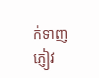ក់ទាញភ្ញៀវ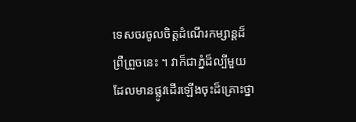ទេសចរចូលចិត្តដំណើរកម្សាន្តដ៏ព្រឺព្រួចនេះ ។ វាក៏ជាភ្នំដ៏ល្បីមួយដែលមានផ្លូវដើរឡើងចុះដ៏គ្រោះថ្នា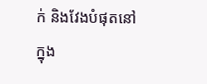ក់ និងវែងបំផុតនៅក្នុង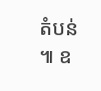តំបន់ ៕ ឧ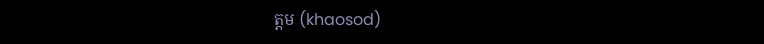ត្តម (khaosod)